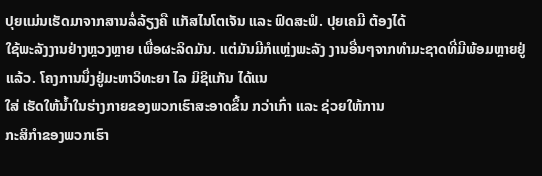ປຸຍແມ່ນເຮັດມາຈາກສານລໍ່ລ້ຽງຄື ແກັສໄນໂຕເຈັນ ແລະ ຟົດສະຟໍ. ປຸຍເຄມີ ຕ້ອງໄດ້
ໃຊ້ພະລັງງານຢ່າງຫຼວງຫຼາຍ ເພື່ອຜະລິດມັນ. ແຕ່ມັນມີກໍແຫຼ່ງພະລັງ ງານອື່ນໆຈາກທຳມະຊາດທີ່ມີພ້ອມຫຼາຍຢູ່ແລ້ວ. ໂຄງການນຶ່ງຢູ່ມະຫາວິທະຍາ ໄລ ມິຊິແກັນ ໄດ້ແນ
ໃສ່ ເຮັດໃຫ້ນໍ້າໃນຮ່າງກາຍຂອງພວກເຮົາສະອາດຂຶ້ນ ກວ່າເກົ່າ ແລະ ຊ່ວຍໃຫ້ການ
ກະສິກຳຂອງພວກເຮົາ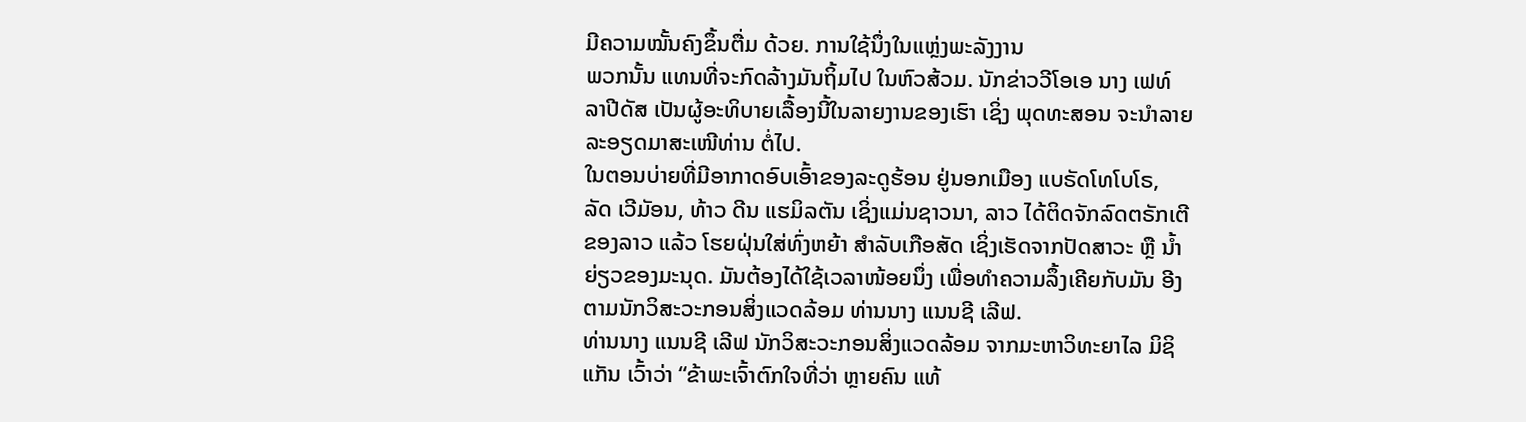ມີຄວາມໝັ້ນຄົງຂຶ້ນຕື່ມ ດ້ວຍ. ການໃຊ້ນຶ່ງໃນແຫຼ່ງພະລັງງານ
ພວກນັ້ນ ແທນທີ່ຈະກົດລ້າງມັນຖິ້ມໄປ ໃນຫົວສ້ວມ. ນັກຂ່າວວີໂອເອ ນາງ ເຟທ໌
ລາປີດັສ ເປັນຜູ້ອະທິບາຍເລື້ອງນີ້ໃນລາຍງານຂອງເຮົາ ເຊິ່ງ ພຸດທະສອນ ຈະນຳລາຍ
ລະອຽດມາສະເໜີທ່ານ ຕໍ່ໄປ.
ໃນຕອນບ່າຍທີ່ມີອາກາດອົບເອົ້າຂອງລະດູຮ້ອນ ຢູ່ນອກເມືອງ ແບຣັດໂທໂບໂຣ,
ລັດ ເວີມັອນ, ທ້າວ ດີນ ແຮມິລຕັນ ເຊິ່ງແມ່ນຊາວນາ, ລາວ ໄດ້ຕິດຈັກລົດຕຣັກເຕີ
ຂອງລາວ ແລ້ວ ໂຮຍຝຸ່ນໃສ່ທົ່ງຫຍ້າ ສຳລັບເກືອສັດ ເຊິ່ງເຮັດຈາກປັດສາວະ ຫຼື ນ້ຳ
ຍ່ຽວຂອງມະນຸດ. ມັນຕ້ອງໄດ້ໃຊ້ເວລາໜ້ອຍນຶ່ງ ເພື່ອທຳຄວາມລຶ້ງເຄີຍກັບມັນ ອີງ
ຕາມນັກວິສະວະກອນສິ່ງແວດລ້ອມ ທ່ານນາງ ແນນຊີ ເລີຟ.
ທ່ານນາງ ແນນຊີ ເລີຟ ນັກວິສະວະກອນສິ່ງແວດລ້ອມ ຈາກມະຫາວິທະຍາໄລ ມິຊິ
ແກັນ ເວົ້າວ່າ “ຂ້າພະເຈົ້າຕົກໃຈທີ່ວ່າ ຫຼາຍຄົນ ແທ້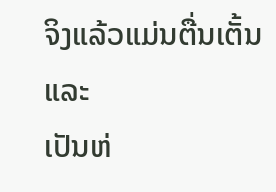ຈິງແລ້ວແມ່ນຕື່ນເຕັ້ນ ແລະ
ເປັນຫ່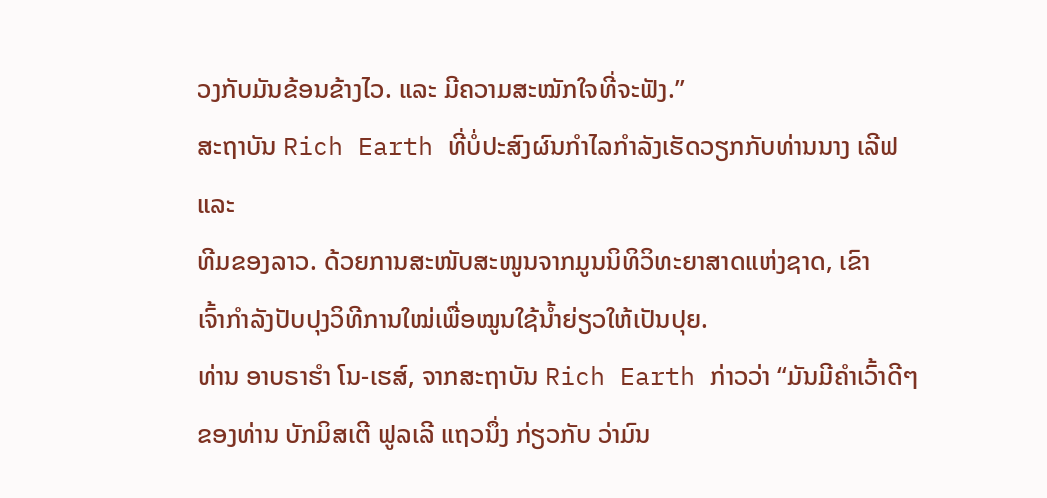ວງກັບມັນຂ້ອນຂ້າງໄວ. ແລະ ມີຄວາມສະໝັກໃຈທີ່ຈະຟັງ.”
ສະຖາບັນ Rich Earth ທີ່ບໍ່ປະສົງຜົນກຳໄລກຳລັງເຮັດວຽກກັບທ່ານນາງ ເລີຟ ແລະ
ທີມຂອງລາວ. ດ້ວຍການສະໜັບສະໜູນຈາກມູນນິທິວິທະຍາສາດແຫ່ງຊາດ, ເຂົາ
ເຈົ້າກຳລັງປັບປຸງວິທີການໃໝ່ເພື່ອໝູນໃຊ້ນ້ຳຍ່ຽວໃຫ້ເປັນປຸຍ.
ທ່ານ ອາບຣາຮຳ ໂນ-ເຮສ໌, ຈາກສະຖາບັນ Rich Earth ກ່າວວ່າ “ມັນມີຄຳເວົ້າດີໆ
ຂອງທ່ານ ບັກມິສເຕີ ຟູລເລີ ແຖວນຶ່ງ ກ່ຽວກັບ ວ່າມົນ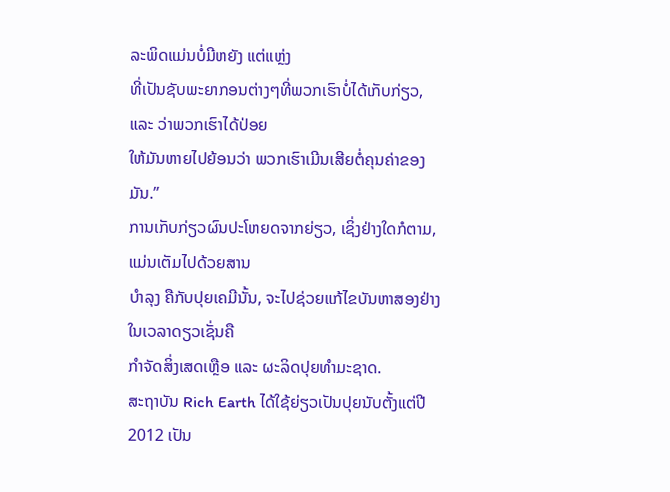ລະພິດແມ່ນບໍ່ມີຫຍັງ ແຕ່ແຫຼ່ງ
ທີ່ເປັນຊັບພະຍາກອນຕ່າງໆທີ່ພວກເຮົາບໍ່ໄດ້ເກັບກ່ຽວ, ແລະ ວ່າພວກເຮົາໄດ້ປ່ອຍ
ໃຫ້ມັນຫາຍໄປຍ້ອນວ່າ ພວກເຮົາເມີນເສີຍຕໍ່ຄຸນຄ່າຂອງມັນ.”
ການເກັບກ່ຽວຜົນປະໂຫຍດຈາກຍ່ຽວ, ເຊິ່ງຢ່າງໃດກໍຕາມ, ແມ່ນເຕັມໄປດ້ວຍສານ
ບຳລຸງ ຄືກັບປຸຍເຄມີນັ້ນ, ຈະໄປຊ່ວຍແກ້ໄຂບັນຫາສອງຢ່າງ ໃນເວລາດຽວເຊັ່ນຄື
ກຳຈັດສິ່ງເສດເຫຼືອ ແລະ ຜະລິດປຸຍທຳມະຊາດ.
ສະຖາບັນ Rich Earth ໄດ້ໃຊ້ຍ່ຽວເປັນປຸຍນັບຕັ້ງແຕ່ປີ 2012 ເປັນ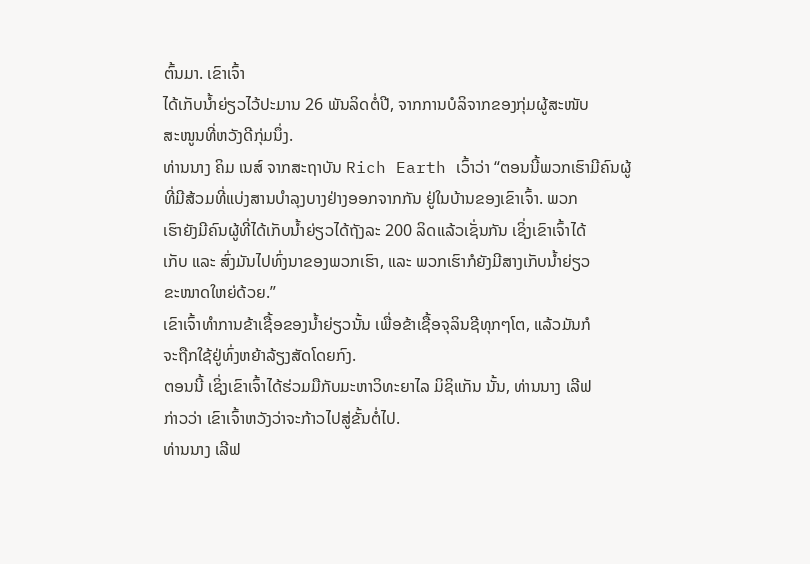ຕົ້ນມາ. ເຂົາເຈົ້າ
ໄດ້ເກັບນ້ຳຍ່ຽວໄວ້ປະມານ 26 ພັນລິດຕໍ່ປີ, ຈາກການບໍລິຈາກຂອງກຸ່ມຜູ້ສະໜັບ
ສະໜູນທີ່ຫວັງດີກຸ່ມນຶ່ງ.
ທ່ານນາງ ຄິມ ເນສ໌ ຈາກສະຖາບັນ Rich Earth ເວົ້າວ່າ “ຕອນນີ້ພວກເຮົາມີຄົນຜູ້
ທີ່ມີສ້ວມທີ່ແບ່ງສານບຳລຸງບາງຢ່າງອອກຈາກກັນ ຢູ່ໃນບ້ານຂອງເຂົາເຈົ້າ. ພວກ
ເຮົາຍັງມີຄົນຜູ້ທີ່ໄດ້ເກັບນ້ຳຍ່ຽວໄດ້ຖັງລະ 200 ລິດແລ້ວເຊັ່ນກັນ ເຊິ່ງເຂົາເຈົ້າໄດ້
ເກັບ ແລະ ສົ່ງມັນໄປທົ່ງນາຂອງພວກເຮົາ, ແລະ ພວກເຮົາກໍຍັງມີສາງເກັບນ້ຳຍ່ຽວ
ຂະໜາດໃຫຍ່ດ້ວຍ.”
ເຂົາເຈົ້າທຳການຂ້າເຊື້ອຂອງນ້ຳຍ່ຽວນັ້ນ ເພື່ອຂ້າເຊື້ອຈຸລິນຊີທຸກໆໂຕ, ແລ້ວມັນກໍ
ຈະຖືກໃຊ້ຢູ່ທົ່ງຫຍ້າລ້ຽງສັດໂດຍກົງ.
ຕອນນີ້ ເຊິ່ງເຂົາເຈົ້າໄດ້ຮ່ວມມືກັບມະຫາວິທະຍາໄລ ມິຊິແກັນ ນັ້ນ, ທ່ານນາງ ເລີຟ
ກ່າວວ່າ ເຂົາເຈົ້າຫວັງວ່າຈະກ້າວໄປສູ່ຂັ້ນຕໍ່ໄປ.
ທ່ານນາງ ເລີຟ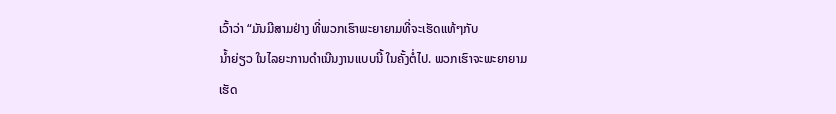ເວົ້າວ່າ “ມັນມີສາມຢ່າງ ທີ່ພວກເຮົາພະຍາຍາມທີ່ຈະເຮັດແທ້ໆກັບ
ນ້ຳຍ່ຽວ ໃນໄລຍະການດຳເນີນງານແບບນີ້ ໃນຄັ້ງຕໍ່ໄປ. ພວກເຮົາຈະພະຍາຍາມ
ເຮັດ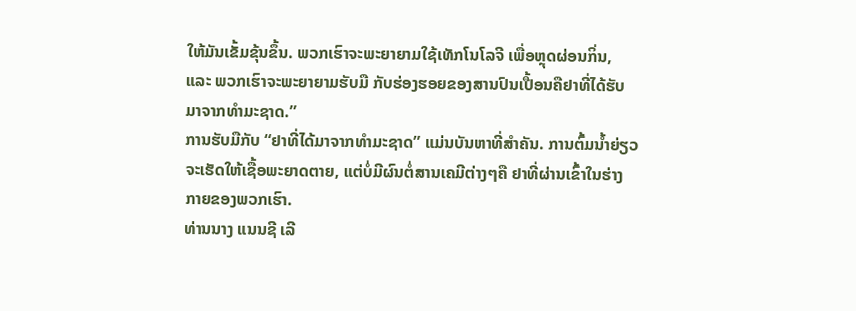ໃຫ້ມັນເຂັ້ມຂຸ້ນຂຶ້ນ. ພວກເຮົາຈະພະຍາຍາມໃຊ້ເທັກໂນໂລຈີ ເພື່ອຫຼຸດຜ່ອນກິ່ນ,
ແລະ ພວກເຮົາຈະພະຍາຍາມຮັບມື ກັບຮ່ອງຮອຍຂອງສານປົນເປື້ອນຄືຢາທີ່ໄດ້ຮັບ
ມາຈາກທຳມະຊາດ.”
ການຮັບມືກັບ “ຢາທີ່ໄດ້ມາຈາກທຳມະຊາດ” ແມ່ນບັນຫາທີ່ສຳຄັນ. ການຕົ້ມນ້ຳຍ່ຽວ
ຈະເຮັດໃຫ້ເຊື້ອພະຍາດຕາຍ, ແຕ່ບໍ່ມີຜົນຕໍ່ສານເຄມີຕ່າງໆຄື ຢາທີ່ຜ່ານເຂົ້າໃນຮ່າງ
ກາຍຂອງພວກເຮົາ.
ທ່ານນາງ ແນນຊີ ເລີ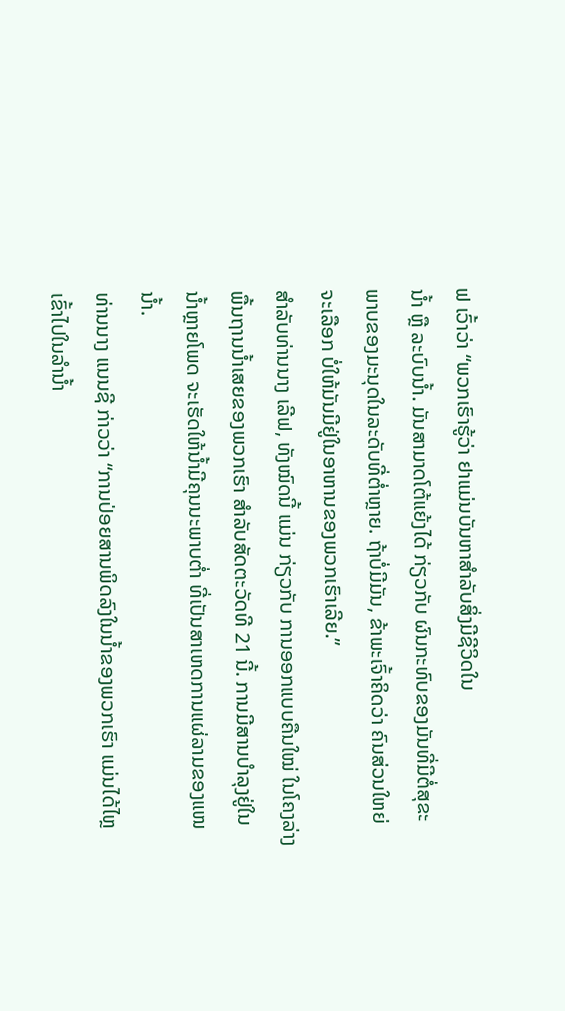ຟ ເວົ້າວ່າ “ພວກເຮົາຮູ້ວ່າ ຢາແມ່ນບັນຫາສຳລັບສິ່ງມີຊີວິດໃນ
ນ້ຳ ຫຼື ລະບົບນ້ຳ. ມັນສາມາດໂຕ້ແຍ້ງໄດ້ ກ່ຽວກັບ ຜົນກະທົບຂອງມັນທີ່ມີຕໍ່ສຸຂະ
ພາບຂອງມະນຸດໃນລະດັບທີ່ຕ່ຳຫຼາຍ. ຖ້າບໍ່ມີມັນ, ຂ້າພະເຈົ້າຄິດວ່າ ຄົນສ່ວນໃຫຍ່
ຈະເລືອກ ບໍ່ໃຫ້ມັນມີຢູ່ໃນອາຫານຂອງພວກເຮົາເລີຍ.”
ສຳລັບທ່ານນາງ ເລີຟ, ທັງໝົດນີ້ ແມ່ນ ກ່ຽວກັບ ການອອກແບບຄືນໃໝ່ ໃນໂຄງລ່າງ
ພື້ນຖານນ້ຳເສຍຂອງພວກເຮົາ ສຳລັບສັດຕະວັດທີ 21 ນີ້. ການມີສານບຳລຸງຢູ່ໃນ
ນ້ຳຫຼາຍໂພດ ຈະເຮັດໃຫ້ນ້ຳມີຄຸນນະພາບຕ່ຳ ທີ່ເປັນສາເຫດການແຜ່ລາມຂອງແໜ
ນ້ຳ.
ທ່ານນາງ ແນນຊີ ກ່າວວ່າ “ການປ່ອຍສານພິດລົງໃນນ້ຳຂອງພວກເຮົາ ແມ່ນໄດ້ໄຫຼ
ເຂົ້າໄປໃນລຳນ້ຳ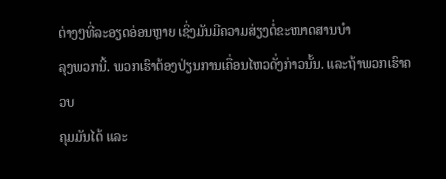ຕ່າງໆທີ່ລະອຽດອ່ອນຫຼາຍ ເຊິ່ງມັນມີຄວາມສ່ຽງຕໍ່ຂະໜາດສານບຳ
ລຸງພວກນີ້. ພວກເຮົາຕ້ອງປ່ຽນການເຄື່ອນໄຫວດັ່ງກ່າວນັ້ນ. ແລະຖ້າພວກເຮົາຄວບ
ຄຸມມັນໄດ້ ແລະ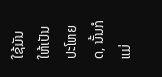ໃຊ້ມັນໃຫ້ເປັນປະໂຫຍດ, ນັ້ນກໍແມ່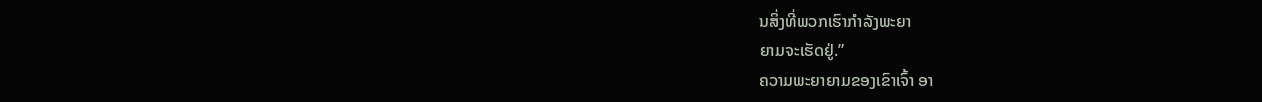ນສິ່ງທີ່ພວກເຮົາກຳລັງພະຍາ
ຍາມຈະເຮັດຢູ່.”
ຄວາມພະຍາຍາມຂອງເຂົາເຈົ້າ ອາ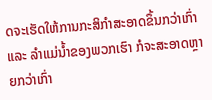ດຈະເຮັດໃຫ້ການກະສິກຳສະອາດຂຶ້ນກວ່າເກົ່າ
ແລະ ລຳແມ່ນ້ຳຂອງພວກເຮົາ ກໍຈະສະອາດຫຼາຍກວ່າເກົ່າ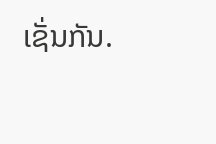ເຊັ່ນກັນ.